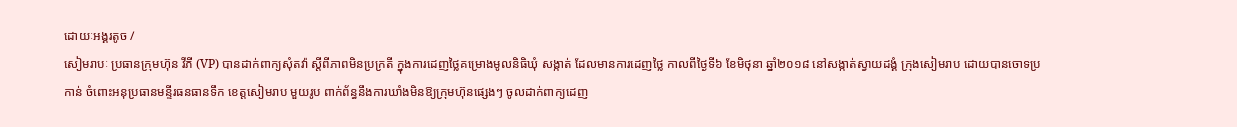ដោយៈអង្គរតូច /
សៀមរាបៈ ប្រធានក្រុមហ៊ុន វីភី (VP) បានដាក់ពាក្យសុំតវ៉ា ស្តីពីភាពមិនប្រក្រតី ក្នុងការដេញថ្លៃគម្រោងមូលនិធិឃុំ សង្កាត់ ដែលមានការដេញថ្លៃ កាលពីថ្ងៃទី៦ ខែមិថុនា ឆ្នាំ២០១៨ នៅសង្កាត់ស្វាយដង្គំ ក្រុងសៀមរាប ដោយបានចោទប្រកាន់ ចំពោះអនុប្រធានមន្ទីរធនធានទឹក ខេត្តសៀមរាប មួយរូប ពាក់ព័ន្ធនឹងការឃាំងមិនឱ្យក្រុមហ៊ុនផ្សេងៗ ចូលដាក់ពាក្យដេញ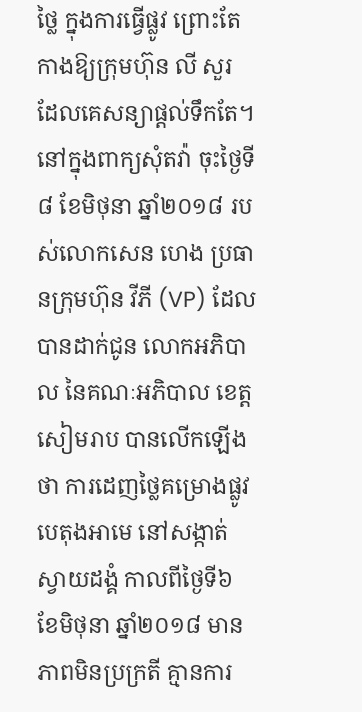ថ្លៃ ក្នុងការធ្វើផ្លូវ ព្រោះតែកាងឱ្យក្រុមហ៊ុន លី សួរ ដែលគេសន្យាផ្តល់ទឹកតែ។
នៅក្នុងពាក្យសុំតវ៉ា ចុះថ្ងៃទី៨ ខែមិថុនា ឆ្នាំ២០១៨ របស់លោកសេន ហេង ប្រធានក្រុមហ៊ុន វីភី (VP) ដែលបានដាក់ជូន លោកអភិបាល នៃគណៈអភិបាល ខេត្តសៀមរាប បានលើកឡើងថា ការដេញថ្លៃគម្រោងផ្លូវបេតុងអាមេ នៅសង្កាត់ស្វាយដង្គំ កាលពីថ្ងៃទី៦ ខែមិថុនា ឆ្នាំ២០១៨ មានភាពមិនប្រក្រតី គ្មានការ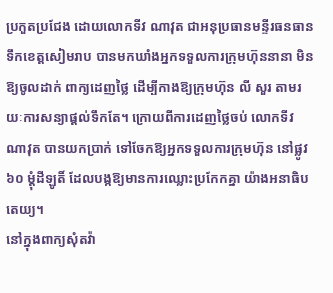ប្រកួតប្រជែង ដោយលោកទីវ ណាវុត ជាអនុប្រធានមន្ទីរធនធានទឹកខេត្តសៀមរាប បានមកឃាំងអ្នកទទួលការក្រុមហ៊ុននានា មិនឱ្យចូលដាក់ ពាក្យដេញថ្លៃ ដើម្បីកាងឱ្យក្រុមហ៊ុន លី សួរ តាមរយៈការសន្យាផ្តល់ទឹកតែ។ ក្រោយពីការដេញថ្លៃចប់ លោកទីវ ណាវុត បានយកប្រាក់ ទៅចែកឱ្យអ្នកទទួលការក្រុមហ៊ុន នៅផ្លូវ ៦០ ម្តុំដីឡូតិ៍ ដែលបង្កឱ្យមានការឈ្លោះប្រកែកគ្នា យ៉ាងអនាធិបតេយ្យ។
នៅក្នុងពាក្យសុំតវ៉ា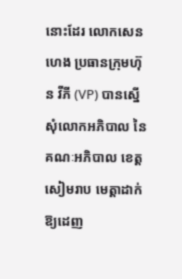នោះដែរ លោកសេន ហេង ប្រធានក្រុមហ៊ុន វីភី (VP) បានស្នើសុំលោកអភិបាល នៃគណៈអភិបាល ខេត្តសៀមរាប មេត្តាដាក់ឱ្យដេញ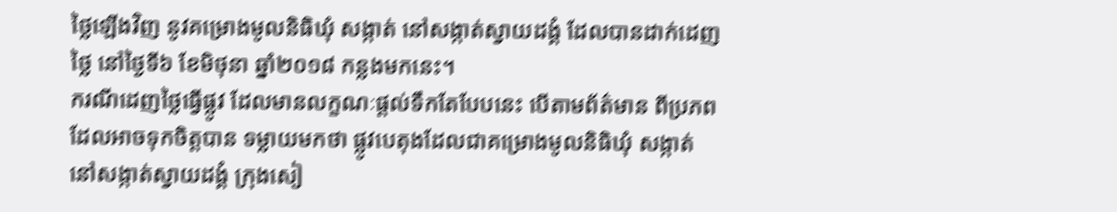ថ្លៃឡើងវិញ នូវគម្រោងមូលនិធិឃុំ សង្កាត់ នៅសង្កាត់ស្វាយដង្គំ ដែលបានដាក់ដេញថ្លៃ នៅថ្ងៃទី៦ ខែមិថុនា ឆ្នាំ២០១៨ កន្លងមកនេះ។
ករណីដេញថ្លៃធ្វើផ្លូវ ដែលមានលក្ខណៈផ្តល់ទឹកតែបែបនេះ បើតាមព័ត៌មាន ពីប្រភពដែលអាចទុកចិត្តបាន ទម្លាយមកថា ផ្លូវបេតុងដែលជាគម្រោងមូលនិធិឃុំ សង្កាត់ នៅសង្កាត់ស្វាយដង្គំ ក្រុងសៀ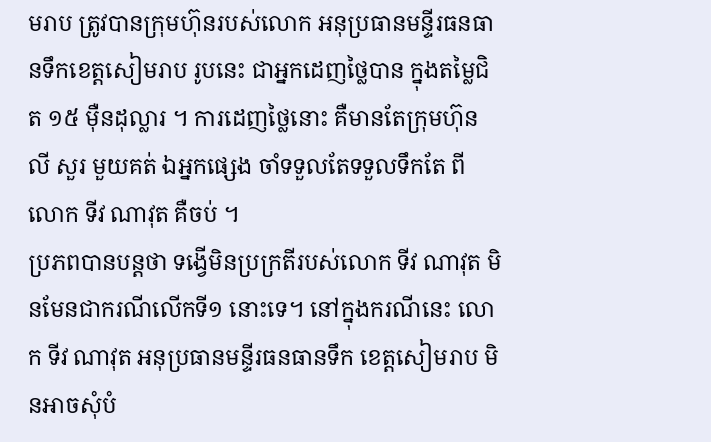មរាប ត្រូវបានក្រុមហ៊ុនរបស់លោក អនុប្រធានមន្ទីរធនធានទឹកខេត្តសៀមរាប រូបនេះ ជាអ្នកដេញថ្លៃបាន ក្នុងតម្លៃជិត ១៥ ម៉ឺនដុល្លារ ។ ការដេញថ្លៃនោះ គឺមានតែក្រុមហ៊ុន លី សួរ មួយគត់ ឯអ្នកផ្សេង ចាំទទួលតែទទួលទឹកតែ ពីលោក ទីវ ណាវុត គឺចប់ ។
ប្រភពបានបន្តថា ទង្វើមិនប្រក្រតីរបស់លោក ទីវ ណាវុត មិនមែនជាករណីលើកទី១ នោះទេ។ នៅក្នុងករណីនេះ លោក ទីវ ណាវុត អនុប្រធានមន្ទីរធនធានទឹក ខេត្តសៀមរាប មិនអាចសុំបំ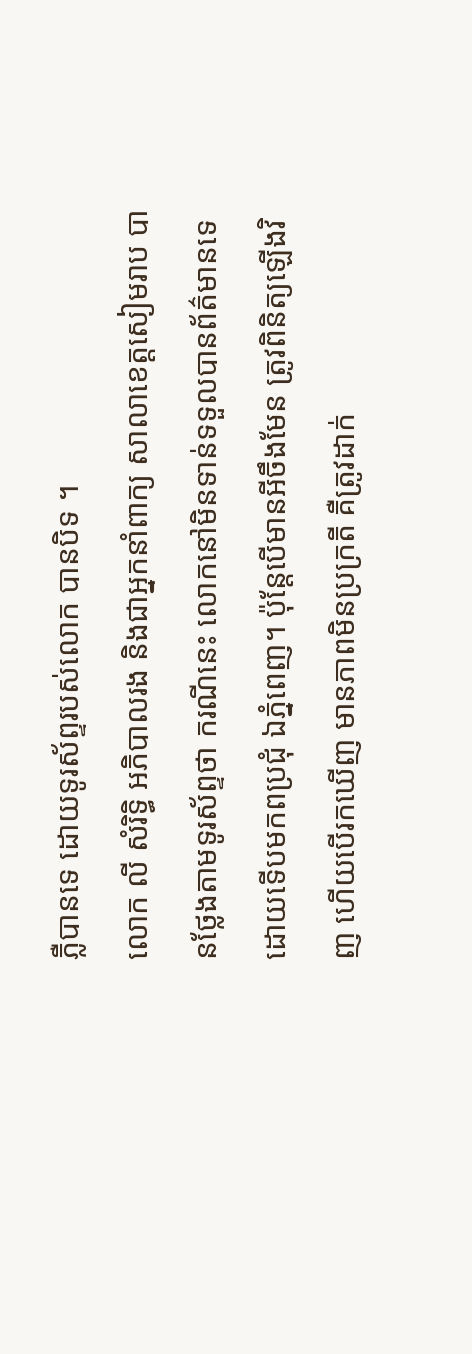ភ្លឺបានទេ ដោយទូរស័ព្ទរបស់លោក បានបិទ ។
លោក លី សំរិទ្ធិ អភិបាលរង និងជាអ្នកនាំពាក្យ សាលាខេត្តសៀមរាប បានថ្លែងតាមទូរស័ព្ទថា ករណីនេះ លោកនៅមិនទាន់ទទួលបានព័ត៌មានទេ ដោយទើបមកពប្រជុំ ឯភ្នំពេញ។ ប៉ុន្តែបើមានអីចឹងមែន ត្រូវពិនិត្យឡើងវិញ ហើយបើរកឃើញ មានភាពមិនប្រក្រតី គឺត្រូវដាក់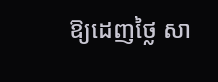ឱ្យដេញថ្លៃ សា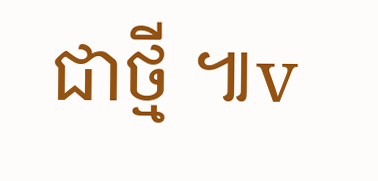ជាថ្មី ៕v